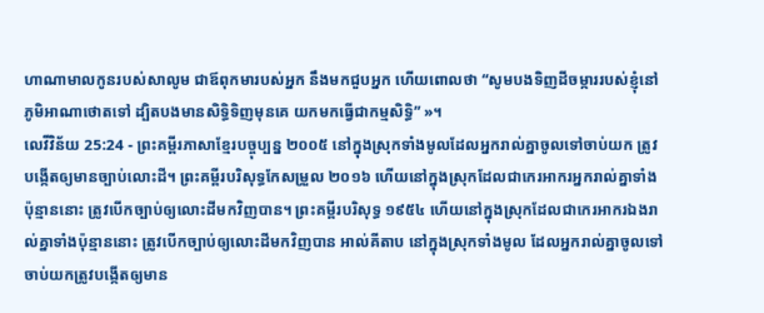ហាណាមាលកូនរបស់សាលូម ជាឪពុកមារបស់អ្នក នឹងមកជួបអ្នក ហើយពោលថា “សូមបងទិញដីចម្ការរបស់ខ្ញុំនៅភូមិអាណាថោតទៅ ដ្បិតបងមានសិទ្ធិទិញមុនគេ យកមកធ្វើជាកម្មសិទ្ធិ” »។
លេវីវិន័យ 25:24 - ព្រះគម្ពីរភាសាខ្មែរបច្ចុប្បន្ន ២០០៥ នៅក្នុងស្រុកទាំងមូលដែលអ្នករាល់គ្នាចូលទៅចាប់យក ត្រូវបង្កើតឲ្យមានច្បាប់លោះដី។ ព្រះគម្ពីរបរិសុទ្ធកែសម្រួល ២០១៦ ហើយនៅក្នុងស្រុកដែលជាកេរអាករអ្នករាល់គ្នាទាំងប៉ុន្មាននោះ ត្រូវបើកច្បាប់ឲ្យលោះដីមកវិញបាន។ ព្រះគម្ពីរបរិសុទ្ធ ១៩៥៤ ហើយនៅក្នុងស្រុកដែលជាកេរអាករឯងរាល់គ្នាទាំងប៉ុន្មាននោះ ត្រូវបើកច្បាប់ឲ្យលោះដីមកវិញបាន អាល់គីតាប នៅក្នុងស្រុកទាំងមូល ដែលអ្នករាល់គ្នាចូលទៅចាប់យកត្រូវបង្កើតឲ្យមាន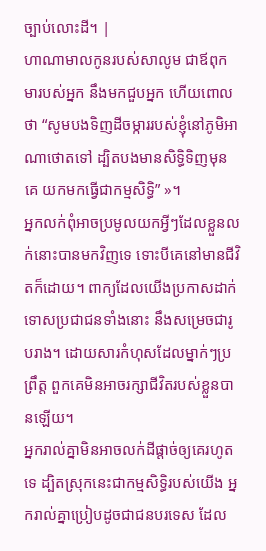ច្បាប់លោះដី។ |
ហាណាមាលកូនរបស់សាលូម ជាឪពុកមារបស់អ្នក នឹងមកជួបអ្នក ហើយពោលថា “សូមបងទិញដីចម្ការរបស់ខ្ញុំនៅភូមិអាណាថោតទៅ ដ្បិតបងមានសិទ្ធិទិញមុនគេ យកមកធ្វើជាកម្មសិទ្ធិ” »។
អ្នកលក់ពុំអាចប្រមូលយកអ្វីៗដែលខ្លួនលក់នោះបានមកវិញទេ ទោះបីគេនៅមានជីវិតក៏ដោយ។ ពាក្យដែលយើងប្រកាសដាក់ទោសប្រជាជនទាំងនោះ នឹងសម្រេចជារូបរាង។ ដោយសារកំហុសដែលម្នាក់ៗប្រព្រឹត្ត ពួកគេមិនអាចរក្សាជីវិតរបស់ខ្លួនបានឡើយ។
អ្នករាល់គ្នាមិនអាចលក់ដីផ្ដាច់ឲ្យគេរហូតទេ ដ្បិតស្រុកនេះជាកម្មសិទ្ធិរបស់យើង អ្នករាល់គ្នាប្រៀបដូចជាជនបរទេស ដែល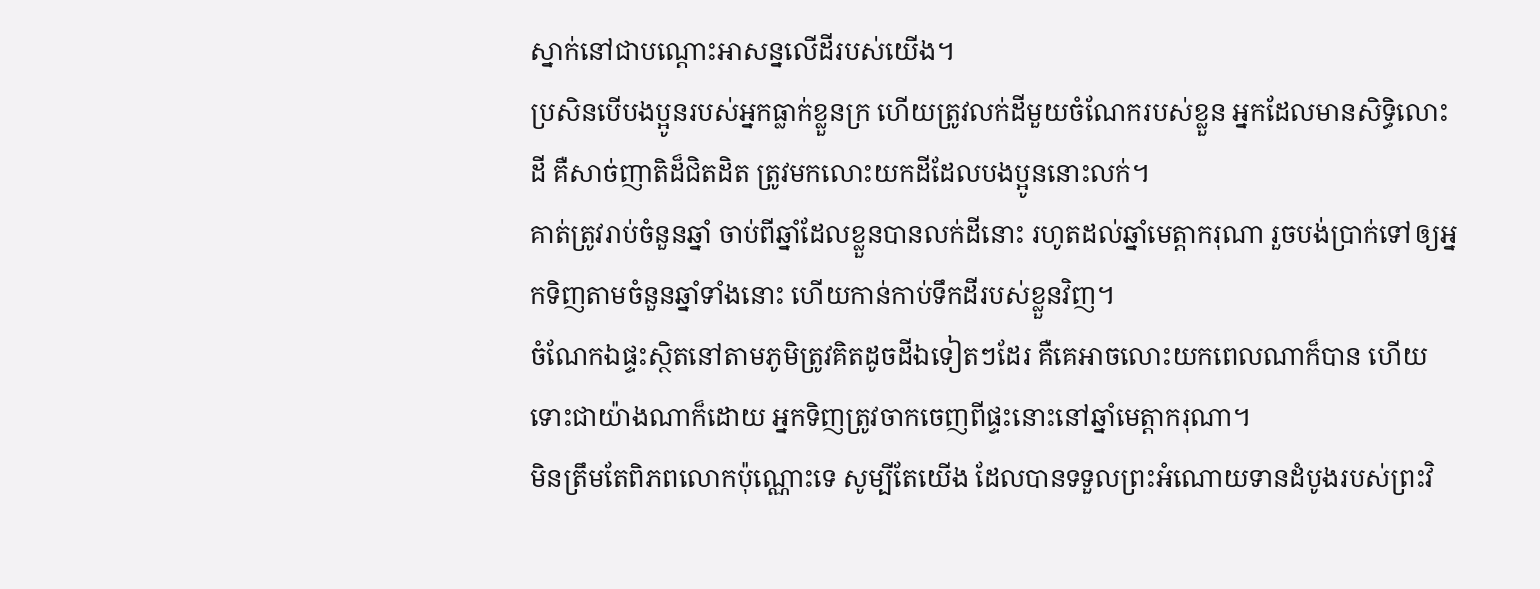ស្នាក់នៅជាបណ្ដោះអាសន្នលើដីរបស់យើង។
ប្រសិនបើបងប្អូនរបស់អ្នកធ្លាក់ខ្លួនក្រ ហើយត្រូវលក់ដីមួយចំណែករបស់ខ្លួន អ្នកដែលមានសិទ្ធិលោះដី គឺសាច់ញាតិដ៏ជិតដិត ត្រូវមកលោះយកដីដែលបងប្អូននោះលក់។
គាត់ត្រូវរាប់ចំនួនឆ្នាំ ចាប់ពីឆ្នាំដែលខ្លួនបានលក់ដីនោះ រហូតដល់ឆ្នាំមេត្តាករុណា រួចបង់ប្រាក់ទៅឲ្យអ្នកទិញតាមចំនួនឆ្នាំទាំងនោះ ហើយកាន់កាប់ទឹកដីរបស់ខ្លួនវិញ។
ចំណែកឯផ្ទះស្ថិតនៅតាមភូមិត្រូវគិតដូចដីឯទៀតៗដែរ គឺគេអាចលោះយកពេលណាក៏បាន ហើយទោះជាយ៉ាងណាក៏ដោយ អ្នកទិញត្រូវចាកចេញពីផ្ទះនោះនៅឆ្នាំមេត្តាករុណា។
មិនត្រឹមតែពិភពលោកប៉ុណ្ណោះទេ សូម្បីតែយើង ដែលបានទទួលព្រះអំណោយទានដំបូងរបស់ព្រះវិ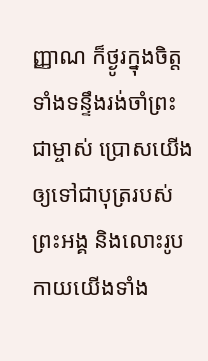ញ្ញាណ ក៏ថ្ងូរក្នុងចិត្ត ទាំងទន្ទឹងរង់ចាំព្រះជាម្ចាស់ ប្រោសយើងឲ្យទៅជាបុត្ររបស់ព្រះអង្គ និងលោះរូបកាយយើងទាំង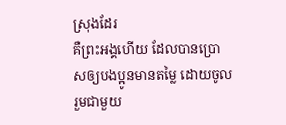ស្រុងដែរ
គឺព្រះអង្គហើយ ដែលបានប្រោសឲ្យបងប្អូនមានតម្លៃ ដោយចូលរួមជាមួយ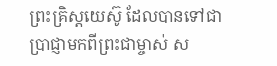ព្រះគ្រិស្តយេស៊ូ ដែលបានទៅជាប្រាជ្ញាមកពីព្រះជាម្ចាស់ ស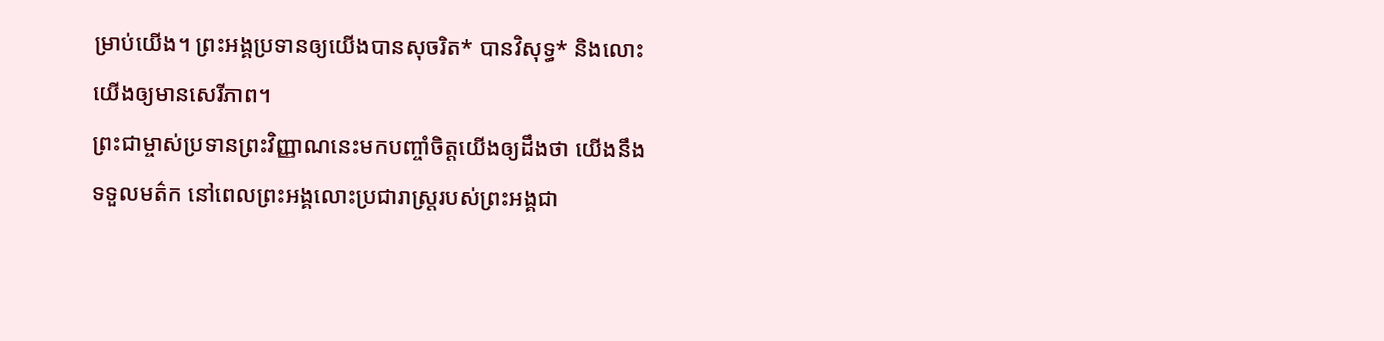ម្រាប់យើង។ ព្រះអង្គប្រទានឲ្យយើងបានសុចរិត* បានវិសុទ្ធ* និងលោះយើងឲ្យមានសេរីភាព។
ព្រះជាម្ចាស់ប្រទានព្រះវិញ្ញាណនេះមកបញ្ចាំចិត្តយើងឲ្យដឹងថា យើងនឹងទទួលមត៌ក នៅពេលព្រះអង្គលោះប្រជារាស្ដ្ររបស់ព្រះអង្គជា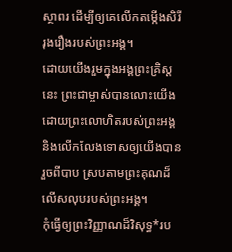ស្ថាពរ ដើម្បីឲ្យគេលើកតម្កើងសិរីរុងរឿងរបស់ព្រះអង្គ។
ដោយយើងរួមក្នុងអង្គព្រះគ្រិស្តនេះ ព្រះជាម្ចាស់បានលោះយើង ដោយព្រះលោហិតរបស់ព្រះអង្គ និងលើកលែងទោសឲ្យយើងបានរួចពីបាប ស្របតាមព្រះគុណដ៏លើសលុបរបស់ព្រះអង្គ។
កុំធ្វើឲ្យព្រះវិញ្ញាណដ៏វិសុទ្ធ*រប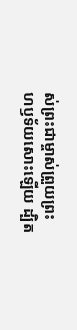ស់ព្រះជាម្ចាស់ព្រួយព្រះហឫទ័យសោះឡើយ ដ្បិត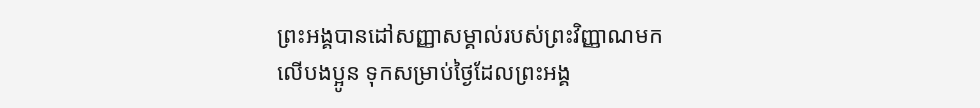ព្រះអង្គបានដៅសញ្ញាសម្គាល់របស់ព្រះវិញ្ញាណមកលើបងប្អូន ទុកសម្រាប់ថ្ងៃដែលព្រះអង្គ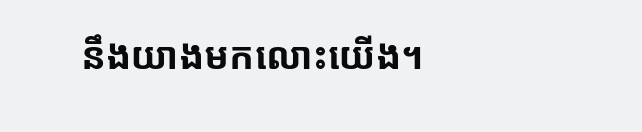នឹងយាងមកលោះយើង។